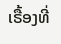ເຣື້ອງທີ່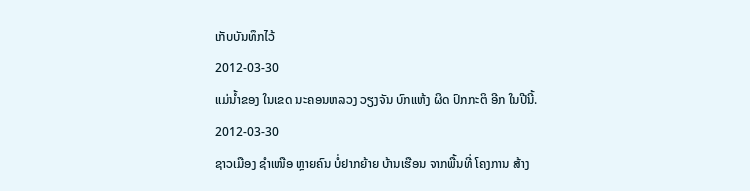ເກັບບັນທຶກໄວ້
2012-03-30
ແມ່ນໍ້າຂອງ ໃນເຂດ ນະຄອນຫລວງ ວຽງຈັນ ບົກແຫ້ງ ຜິດ ປົກກະຕິ ອີກ ໃນປີນີ້.
2012-03-30
ຊາວເມືອງ ຊໍາເໜືອ ຫຼາຍຄົນ ບໍ່ຢາກຍ້າຍ ບ້ານເຮືອນ ຈາກພື້ນທີ່ ໂຄງການ ສ້າງ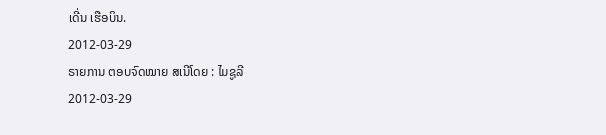ເດີ່ນ ເຮືອບິນ.
2012-03-29
ຣາຍການ ຕອບຈົດໝາຍ ສເນີໂດຍ : ໄມຊູລີ
2012-03-29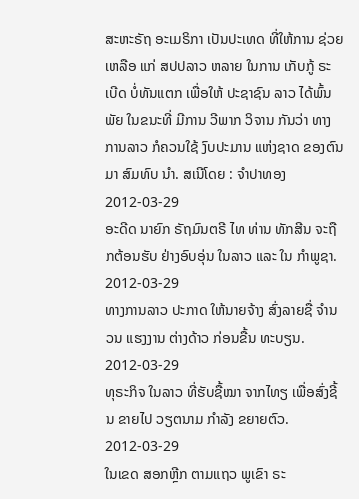ສະຫະຣັຖ ອະເມຣິກາ ເປັນປະເທດ ທີ່ໃຫ້ການ ຊ່ວຍເຫລືອ ແກ່ ສປປລາວ ຫລາຍ ໃນການ ເກັບກູ້ ຣະເບີດ ບໍ່ທັນແຕກ ເພື່ອໃຫ້ ປະຊາຊົນ ລາວ ໄດ້ພົ້ນພັຍ ໃນຂນະທີ່ ມີການ ວີພາກ ວິຈານ ກັນວ່າ ທາງການລາວ ກໍຄວນໃຊ້ ງົບປະມານ ແຫ່ງຊາດ ຂອງຕົນມາ ສົມທົບ ນຳ. ສເນີໂດຍ : ຈຳປາທອງ
2012-03-29
ອະດີດ ນາຍົກ ຣັຖມົນຕຣີ ໄທ ທ່ານ ທັກສີນ ຈະຖືກຕ້ອນຮັບ ຢ່າງອົບອຸ່ນ ໃນລາວ ແລະ ໃນ ກຳພູຊາ.
2012-03-29
ທາງການລາວ ປະກາດ ໃຫ້ນາຍຈ້າງ ສົ່ງລາຍຊື່ ຈຳນວນ ແຮງງານ ຕ່າງດ້າວ ກ່ອນຂື້ນ ທະບຽນ.
2012-03-29
ທຸຣະກິຈ ໃນລາວ ທີ່ຮັບຊື້ໝາ ຈາກໄທຽ ເພື່ອສົ່ງຊີ້ນ ຂາຍໄປ ວຽຕນາມ ກຳລັງ ຂຍາຍຕົວ.
2012-03-29
ໃນເຂດ ສອກຫຼີກ ຕາມແຖວ ພູເຂົາ ຣະ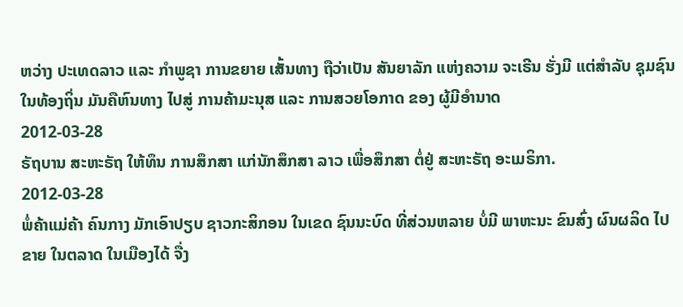ຫວ່າງ ປະເທດລາວ ແລະ ກໍາພູຊາ ການຂຍາຍ ເສັ້ນທາງ ຖືວ່າເປັນ ສັນຍາລັກ ແຫ່ງຄວາມ ຈະເຣີນ ຮັ່ງມີ ແຕ່ສໍາລັບ ຊຸມຊົນ ໃນທ້ອງຖິ່ນ ມັນຄືຫົນທາງ ໄປສູ່ ການຄ້າມະນຸສ ແລະ ການສວຍໂອກາດ ຂອງ ຜູ້ມີອໍານາດ
2012-03-28
ຣັຖບານ ສະຫະຣັຖ ໃຫ້ທຶນ ການສຶກສາ ແກ່ນັກສຶກສາ ລາວ ເພື່ອສຶກສາ ຕໍ່ຢູ່ ສະຫະຣັຖ ອະເມຣິກາ.
2012-03-28
ພໍ່ຄ້າແມ່ຄ້າ ຄົນກາງ ມັກເອົາປຽບ ຊາວກະສິກອນ ໃນເຂດ ຊົນນະບົດ ທີ່ສ່ວນຫລາຍ ບໍ່ມີ ພາຫະນະ ຂົນສົ່ງ ຜົນຜລິດ ໄປຂາຍ ໃນຕລາດ ໃນເມືອງໄດ້ ຈື່ງ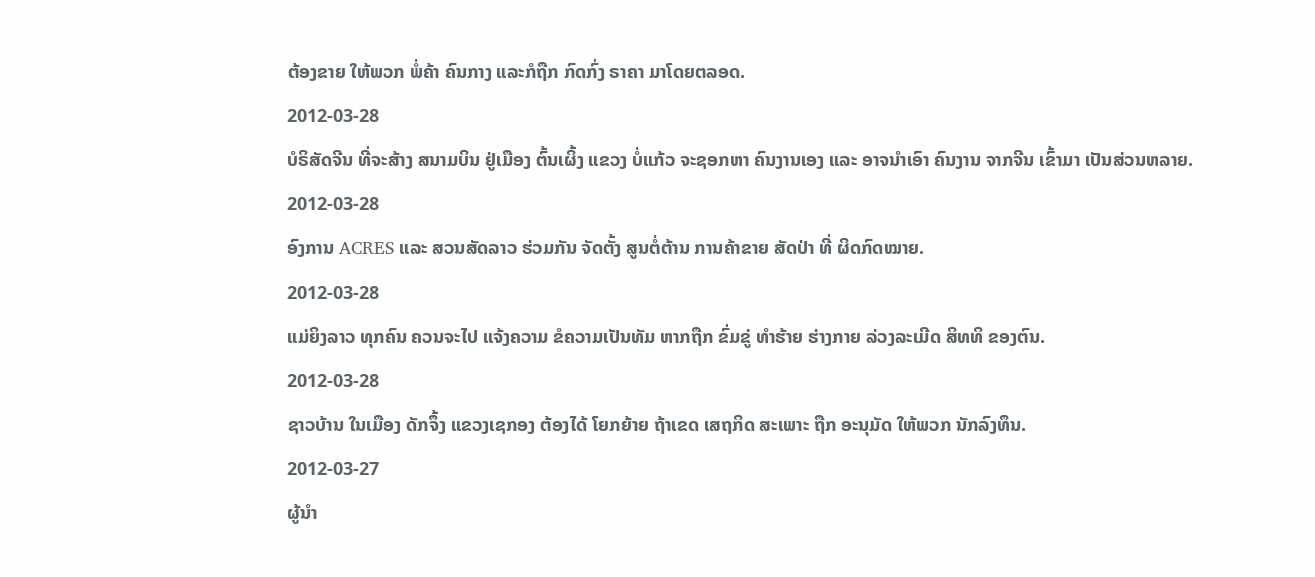ຕ້ອງຂາຍ ໃຫ້ພວກ ພໍ່ຄ້າ ຄົນກາງ ແລະກໍຖືກ ກົດກົ່ງ ຣາຄາ ມາໂດຍຕລອດ.
2012-03-28
ບໍຣິສັດຈີນ ທີ່ຈະສ້າງ ສນາມບິນ ຢູ່ເມືອງ ຕົ້ນເຜິ້ງ ແຂວງ ບໍ່ແກ້ວ ຈະຊອກຫາ ຄົນງານເອງ ແລະ ອາຈນຳເອົາ ຄົນງານ ຈາກຈີນ ເຂົ້າມາ ເປັນສ່ວນຫລາຍ.
2012-03-28
ອົງການ ACRES ແລະ ສວນສັດລາວ ຮ່ວມກັນ ຈັດຕັ້ງ ສູນຕໍ່ຕ້ານ ການຄ້າຂາຍ ສັດປ່າ ທີ່ ຜິດກົດໝາຍ.
2012-03-28
ແມ່ຍິງລາວ ທຸກຄົນ ຄວນຈະໄປ ແຈ້ງຄວາມ ຂໍຄວາມເປັນທັມ ຫາກຖືກ ຂົ່ມຂູ່ ທໍາຮ້າຍ ຮ່າງກາຍ ລ່ວງລະເມີດ ສິທທິ ຂອງຕົນ.
2012-03-28
ຊາວບ້ານ ໃນເມືອງ ດັກຈຶ້ງ ແຂວງເຊກອງ ຕ້ອງໄດ້ ໂຍກຍ້າຍ ຖ້າເຂດ ເສຖກິດ ສະເພາະ ຖືກ ອະນຸມັດ ໃຫ້ພວກ ນັກລົງທຶນ.
2012-03-27
ຜູ້ນໍາ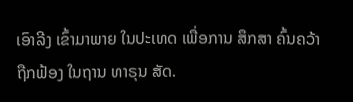ເອົາລີງ ເຂົ້າມາພາຍ ໃນປະເທດ ເພື່ອການ ສຶກສາ ຄົ້ນຄວ້າ ຖືກຟ້ອງ ໃນຖານ ທາຣຸນ ສັດ.